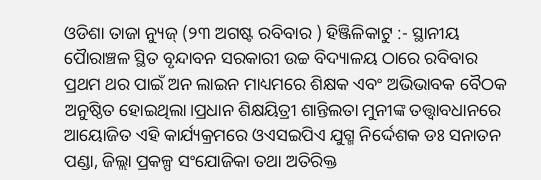ଓଡିଶା ତାଜା ନ୍ୟୁଜ୍ (୨୩ ଅଗଷ୍ଟ ରବିବାର ) ହିଞ୍ଜିଳିକାଟୁ :- ସ୍ଥାନୀୟ ପୋୖରାଞ୍ଚଳ ସ୍ଥିତ ବୃନ୍ଦାବନ ସରକାରୀ ଉଚ୍ଚ ବିଦ୍ୟାଳୟ ଠାରେ ରବିବାର ପ୍ରଥମ ଥର ପାଇଁ ଅନ ଲାଇନ ମାଧ୍ୟମରେ ଶିକ୍ଷକ ଏବଂ ଅଭିଭାବକ ବୈଠକ ଅନୁଷ୍ଠିତ ହୋଇଥିଲା।ପ୍ରଧାନ ଶିକ୍ଷୟିତ୍ରୀ ଶାନ୍ତିଲତା ମୁନୀଙ୍କ ତତ୍ତ୍ୱାବଧାନରେ ଆୟୋଜିତ ଏହି କାର୍ଯ୍ୟକ୍ରମରେ ଓଏସଇପିଏ ଯୁଗ୍ମ ନିର୍ଦ୍ଦେଶକ ଡଃ ସନାତନ ପଣ୍ଡା, ଜିଲ୍ଲା ପ୍ରକଳ୍ପ ସଂଯୋଜିକା ତଥା ଅତିରିକ୍ତ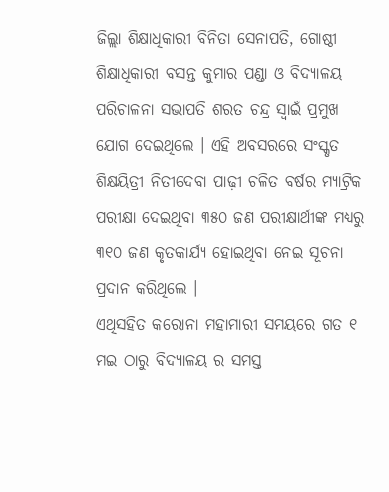ଜିଲ୍ଲା ଶିକ୍ଷାଧିକାରୀ ବିନିତା ସେନାପତି, ଗୋଷ୍ଠୀ ଶିକ୍ଷାଧିକାରୀ ବସନ୍ତ କୁମାର ପଣ୍ଡା ଓ ବିଦ୍ୟାଳୟ ପରିଚାଳନା ସଭାପତି ଶରତ ଚନ୍ଦ୍ର ସ୍ୱାଇଁ ପ୍ରମୁଖ ଯୋଗ ଦେଇଥିଲେ । ଏହି ଅବସରରେ ସଂସ୍କୃତ ଶିକ୍ଷୟିତ୍ରୀ ନିତୀଦେବା ପାଢ଼ୀ ଚଳିତ ବର୍ଷର ମ୍ୟାଟ୍ରିକ ପରୀକ୍ଷା ଦେଇଥିବା ୩୫୦ ଜଣ ପରୀକ୍ଷାର୍ଥୀଙ୍କ ମଧ୍ୟରୁ ୩୧୦ ଜଣ କୃତକାର୍ଯ୍ୟ ହୋଇଥିବା ନେଇ ସୂଚନା ପ୍ରଦାନ କରିଥିଲେ ।
ଏଥିସହିତ କରୋନା ମହାମାରୀ ସମୟରେ ଗତ ୧ ମଇ ଠାରୁ ବିଦ୍ୟାଳୟ ର ସମସ୍ତ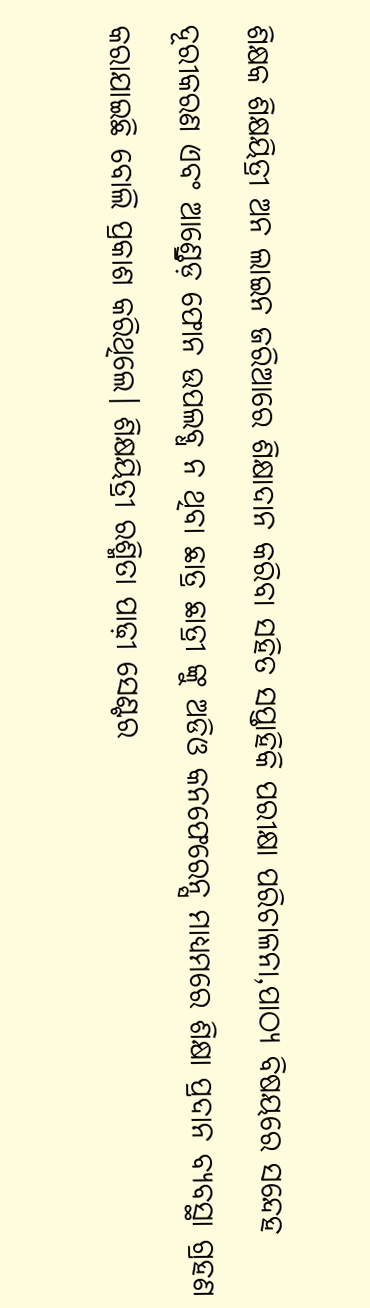ଶିକ୍ଷକ ଶିକ୍ଷୟିତ୍ରୀ ଅନ ଲାଇନ ଜରିଆରେ ଶିକ୍ଷାଦାନ କରିବା ସହିତ ସପ୍ତାହିକି ପରୀକ୍ଷା ପରିଚାଳନା,ପାଠ୍ୟ ବିଷୟରେ ସନ୍ଦେହ ଦୂରୀକରଣ ଏବଂ ଆଣ୍ଡ୍ରେଡ଼ ଫୋନ ଉପଲବ୍ଧ ନ ଥିବା ଛାତ୍ର ଛାତ୍ରୀ ଙ୍କୁ ଅଡିଓ କନଫେରେନ୍ସ ମାଧ୍ୟମରେ ଶିକ୍ଷା ପ୍ରଦାନ ବ୍ୟବସ୍ଥା ଗ୍ରହଣ କରାଯାଇଛି ବୋଲି ପ୍ରକାଶ କରିଥିଲେ। ଶିକ୍ଷୟିତ୍ରୀ ରଶ୍ମିତା ପାଢ଼ୀ ସେଣ୍ଟର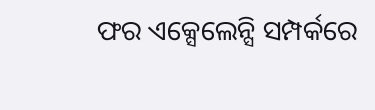ଫର ଏକ୍ସେଲେନ୍ସି ସମ୍ପର୍କରେ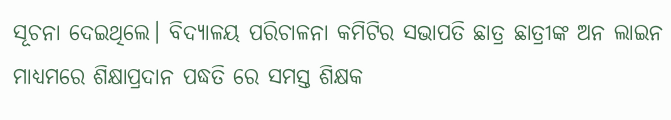ସୂଚନା ଦେଇଥିଲେ। ବିଦ୍ୟାଳୟ ପରିଚାଳନା କମିଟିର ସଭାପତି ଛାତ୍ର ଛାତ୍ରୀଙ୍କ ଅନ ଲାଇନ ମାଧ୍ୟମରେ ଶିକ୍ଷାପ୍ରଦାନ ପଦ୍ଧତି ରେ ସମସ୍ତ ଶିକ୍ଷକ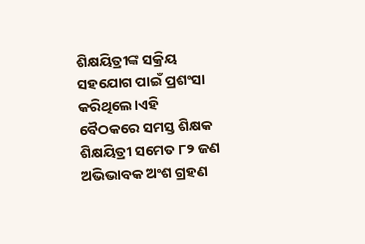ଶିକ୍ଷୟିତ୍ରୀଙ୍କ ସକ୍ରିୟ ସହଯୋଗ ପାଇଁ ପ୍ରଶଂସା କରିଥିଲେ।ଏହି ବୈଠକରେ ସମସ୍ତ ଶିକ୍ଷକ ଶିକ୍ଷୟିତ୍ରୀ ସମେତ ୮୨ ଜଣ ଅଭିଭାବକ ଅଂଶ ଗ୍ରହଣ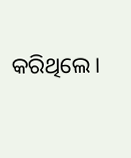କରିଥିଲେ।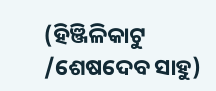(ହିଞ୍ଜିଳିକାଟୁ /ଶେଷଦେବ ସାହୁ)